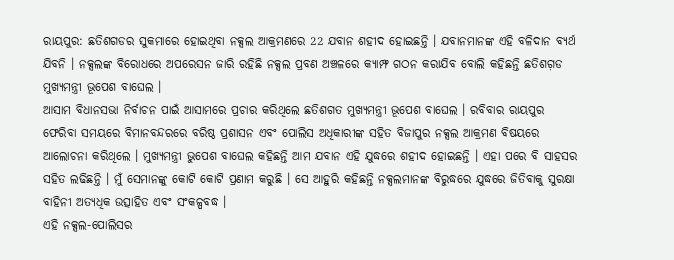ରାୟପୁର: ଛତିଶଗଡର ସୁକମାରେ ହୋଇଥିବା ନକ୍ସଲ ଆକ୍ରମଣରେ 22 ଯବାନ ଶହୀଦ ହୋଇଛନ୍ତି । ଯବାନମାନଙ୍କ ଏହି ବଳିଦାନ ବ୍ୟର୍ଥ ଯିବନି । ନକ୍ସଲଙ୍କ ବିରୋଧରେ ଅପରେସନ ଜାରି ରହିଛି ନକ୍ସଲ ପ୍ରବଣ ଅଞ୍ଚଳରେ କ୍ୟାମ୍ଫ ଗଠନ କରାଯିବ ବୋଲି କହିଛନ୍ତି ଛତିଶଗ଼ଡ ମୁଖ୍ୟମନ୍ତ୍ରୀ ଭୂପେଶ ବାଘେଲ ।
ଆସାମ ବିଧାନସଭା ନିର୍ବାଚନ ପାଇଁ ଆସାମରେ ପ୍ରଚାର କରିଥିଲେ ଛତିଶଗତ ମୁଖ୍ୟମନ୍ତ୍ରୀ ଭୂପେଶ ବାଘେଲ । ରବିବାର ରାୟପୁର ଫେରିବା ସମୟରେ ବିମାନବନ୍ଦରରେ ବରିଷ୍ଠ ପ୍ରଶାସନ ଏବଂ ପୋଲିସ ଅଧିକାରୀଙ୍କ ସହିତ ବିଜାପୁର ନକ୍ସଲ ଆକ୍ରମଣ ବିଷୟରେ ଆଲୋଚନା କରିଥିଲେ । ମୁଖ୍ୟମନ୍ତ୍ରୀ ଭୁପେଶ ବାଘେଲ କହିଛନ୍ତି ଆମ ଯବାନ ଏହି ଯୁଦ୍ଧରେ ଶହୀଦ ହୋଇଛନ୍ତି । ଏହା ପରେ ବି ସାହସର ସହିତ ଲଢିଛନ୍ତି । ମୁଁ ସେମାନଙ୍କୁ କୋଟି କୋଟି ପ୍ରଣାମ କରୁଛି । ସେ ଆହୁରି କହିଛନ୍ତି ନକ୍ସଲମାନଙ୍କ ବିରୁଦ୍ଧରେ ଯୁଦ୍ଧରେ ଜିତିବାକୁ ସୁରକ୍ଷା ବାହିନୀ ଅତ୍ୟଧିକ ଉତ୍ସାହିତ ଏବଂ ସଂକଳ୍ପବଦ୍ଧ ।
ଏହି ନକ୍ସଲ-ପୋଲିସର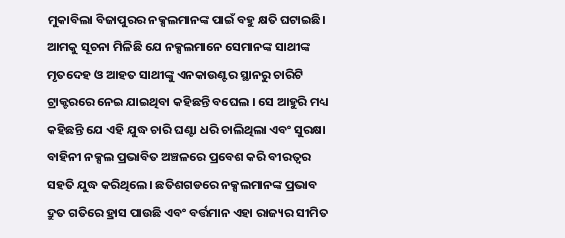ମୁକାବିଲା ବିଜାପୁରର ନକ୍ସଲମାନଙ୍କ ପାଇଁ ବହୁ କ୍ଷତି ଘଟାଇଛି। ଆମକୁ ସୂଚନା ମିଳିଛି ଯେ ନକ୍ସଲମାନେ ସେମାନଙ୍କ ସାଥୀଙ୍କ ମୃତଦେହ ଓ ଆହତ ସାଥୀଙ୍କୁ ଏନକାଉଣ୍ଟର ସ୍ଥାନରୁ ଚାରିଟି ଟ୍ରାକ୍ଟରରେ ନେଇ ଯାଇଥିବା କହିଛନ୍ତି ବଘେଲ । ସେ ଆହୁରି ମଧ୍ୟ କହିଛନ୍ତି ଯେ ଏହି ଯୁଦ୍ଧ ଚାରି ଘଣ୍ଟା ଧରି ଚାଲିଥିଲା ଏବଂ ସୁରକ୍ଷା ବାହିନୀ ନକ୍ସଲ ପ୍ରଭାବିତ ଅଞ୍ଚଳରେ ପ୍ରବେଶ କରି ବୀରତ୍ୱର ସହତି ଯୁଦ୍ଧ କରିଥିଲେ। ଛତିଶଗଡରେ ନକ୍ସଲମାନଙ୍କ ପ୍ରଭାବ ଦ୍ରୁତ ଗତିରେ ହ୍ରାସ ପାଉଛି ଏବଂ ବର୍ତ୍ତମାନ ଏହା ରାଜ୍ୟର ସୀମିତ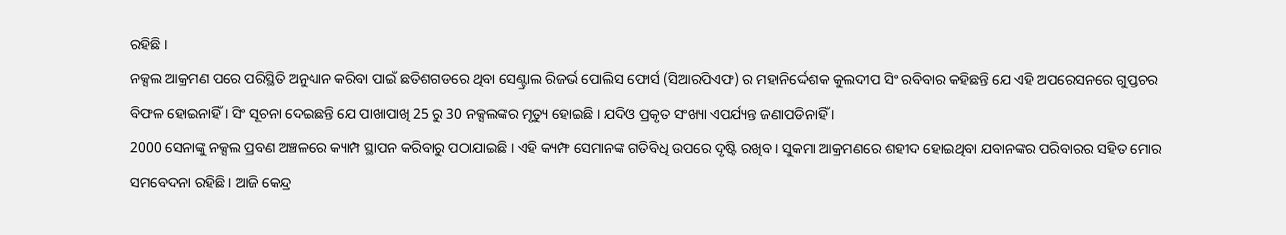ରହିଛି ।
ନକ୍ସଲ ଆକ୍ରମଣ ପରେ ପରିସ୍ଥିତି ଅନୁଧ୍ୟାନ କରିବା ପାଇଁ ଛତିଶଗଡରେ ଥିବା ସେଣ୍ଟ୍ରାଲ ରିଜର୍ଭ ପୋଲିସ ଫୋର୍ସ (ସିଆରପିଏଫ) ର ମହାନିର୍ଦ୍ଦେଶକ କୁଲଦୀପ ସିଂ ରବିବାର କହିଛନ୍ତି ଯେ ଏହି ଅପରେସନରେ ଗୁପ୍ତଚର ବିଫଳ ହୋଇନାହିଁ । ସିଂ ସୂଚନା ଦେଇଛନ୍ତି ଯେ ପାଖାପାଖି 25 ରୁ 30 ନକ୍ସଲଙ୍କର ମୃତ୍ୟୁ ହୋଇଛି । ଯଦିଓ ପ୍ରକୃତ ସଂଖ୍ୟା ଏପର୍ଯ୍ୟନ୍ତ ଜଣାପଡିନାହିଁ ।
2000 ସେନାଙ୍କୁ ନକ୍ସଲ ପ୍ରବଣ ଅଞ୍ଚଳରେ କ୍ୟାମ୍ପ ସ୍ଥାପନ କରିବାରୁ ପଠାଯାଇଛି । ଏହି କ୍ୟମ୍ଫ ସେମାନଙ୍କ ଗତିବିଧି ଉପରେ ଦୃଷ୍ଟି ରଖିବ । ସୁକମା ଆକ୍ରମଣରେ ଶହୀଦ ହୋଇଥିବା ଯବାନଙ୍କର ପରିବାରର ସହିତ ମୋର ସମବେଦନା ରହିଛି । ଆଜି କେନ୍ଦ୍ର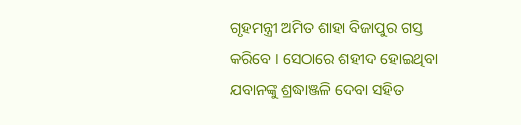ଗୃହମନ୍ତ୍ରୀ ଅମିତ ଶାହା ବିଜାପୁର ଗସ୍ତ କରିବେ । ସେଠାରେ ଶହୀଦ ହୋଇଥିବା ଯବାନଙ୍କୁ ଶ୍ରଦ୍ଧାଞ୍ଜଳି ଦେବା ସହିତ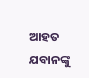ଆହତ ଯବାନଙ୍କୁ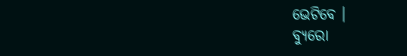ଭେଟିବେ ।
ବ୍ୟୁରୋ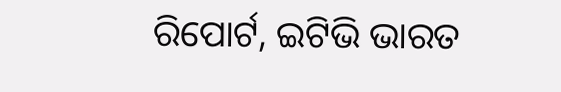ରିପୋର୍ଟ, ଇଟିଭି ଭାରତ